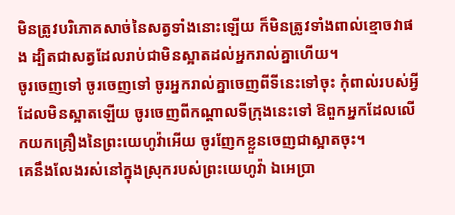មិនត្រូវបរិភោគសាច់នៃសត្វទាំងនោះឡើយ ក៏មិនត្រូវទាំងពាល់ខ្មោចវាផង ដ្បិតជាសត្វដែលរាប់ជាមិនស្អាតដល់អ្នករាល់គ្នាហើយ។
ចូរចេញទៅ ចូរចេញទៅ ចូរអ្នករាល់គ្នាចេញពីទីនេះទៅចុះ កុំពាល់របស់អ្វីដែលមិនស្អាតឡើយ ចូរចេញពីកណ្ដាលទីក្រុងនេះទៅ ឱពួកអ្នកដែលលើកយកគ្រឿងនៃព្រះយេហូវ៉ាអើយ ចូរញែកខ្លួនចេញជាស្អាតចុះ។
គេនឹងលែងរស់នៅក្នុងស្រុករបស់ព្រះយេហូវ៉ា ឯអេប្រា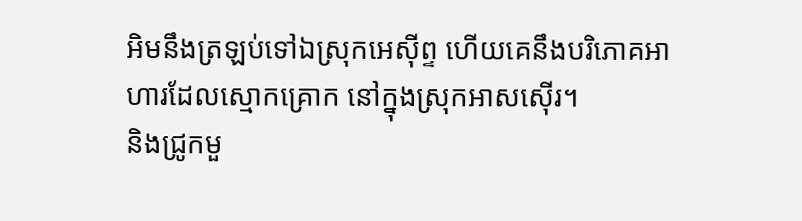អិមនឹងត្រឡប់ទៅឯស្រុកអេស៊ីព្ទ ហើយគេនឹងបរិភោគអាហារដែលស្មោកគ្រោក នៅក្នុងស្រុកអាសស៊ើរ។
និងជ្រូកមួ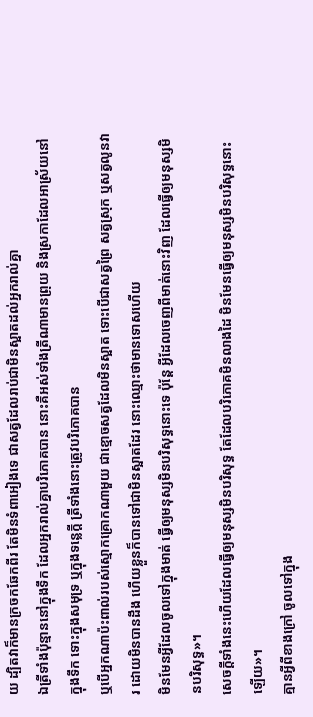យ ដ្បិតវាក៏មានក្រចកឆែកពីរ តែមិនទំពាអៀងទេ ជាសត្វដែលរាប់ជាមិនស្អាតដល់អ្នករាល់គ្នា
ឯត្រីទាំងប៉ុន្មាននៅក្នុងទឹក ដែលអ្នករាល់គ្នាបរិភោគបាន នោះគឺអស់ទាំងត្រីណាមានព្រុយ និងស្រកាដែលអាស្រ័យនៅក្នុងទឹក ទោះក្នុងសមុទ្រ ឬក្នុងទន្លេក្តី ត្រីទាំងនោះត្រូវបរិភោគបាន
ឬបើអ្នកណាប៉ះពាល់របស់ស្មោកគ្រោកណាមួយ ជាខ្មោចសត្វដែលមិនស្អាត ទោះបើជាសត្វព្រៃ សត្វស្រុក ឬសត្វលូនវារ ដោយមិនបានដឹង ហើយខ្លួនក៏បានទៅជាមិនស្អាតដែរ នោះឈ្មោះថាមានទោសហើយ
មិនមែនអ្វីដែលចូលទៅក្នុងមាត់ ធ្វើឲ្យមនុស្សមិនបរិសុទ្ធនោះទេ ប៉ុន្តែ អ្វីដែលចេញពីមាត់នោះវិញ ដែលធ្វើឲ្យមនុស្សមិនបរិសុទ្ធ»។
សេចក្តីទាំងនេះហើយដែលធ្វើឲ្យមនុស្សមិនបរិសុទ្ធ តែដែលបរិភោគមិនលាងដៃ មិនមែនធ្វើឲ្យមនុស្សមិនបរិសុទ្ធនោះឡើយ»។
គ្មានអ្វីពីខាងក្រៅ ចូលទៅក្នុង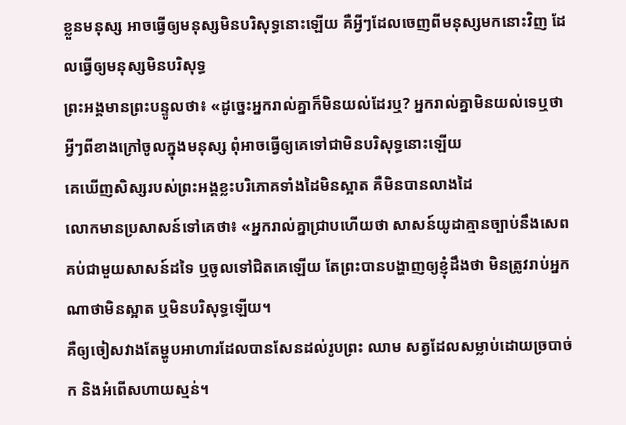ខ្លួនមនុស្ស អាចធ្វើឲ្យមនុស្សមិនបរិសុទ្ធនោះឡើយ គឺអ្វីៗដែលចេញពីមនុស្សមកនោះវិញ ដែលធ្វើឲ្យមនុស្សមិនបរិសុទ្ធ
ព្រះអង្គមានព្រះបន្ទូលថា៖ «ដូច្នេះអ្នករាល់គ្នាក៏មិនយល់ដែរឬ? អ្នករាល់គ្នាមិនយល់ទេឬថា អ្វីៗពីខាងក្រៅចូលក្នុងមនុស្ស ពុំអាចធ្វើឲ្យគេទៅជាមិនបរិសុទ្ធនោះឡើយ
គេឃើញសិស្សរបស់ព្រះអង្គខ្លះបរិភោគទាំងដៃមិនស្អាត គឺមិនបានលាងដៃ
លោកមានប្រសាសន៍ទៅគេថា៖ «អ្នករាល់គ្នាជ្រាបហើយថា សាសន៍យូដាគ្មានច្បាប់នឹងសេពគប់ជាមួយសាសន៍ដទៃ ឬចូលទៅជិតគេឡើយ តែព្រះបានបង្ហាញឲ្យខ្ញុំដឹងថា មិនត្រូវរាប់អ្នកណាថាមិនស្អាត ឬមិនបរិសុទ្ធឡើយ។
គឺឲ្យចៀសវាងតែម្ហូបអាហារដែលបានសែនដល់រូបព្រះ ឈាម សត្វដែលសម្លាប់ដោយច្របាច់ក និងអំពើសហាយស្មន់។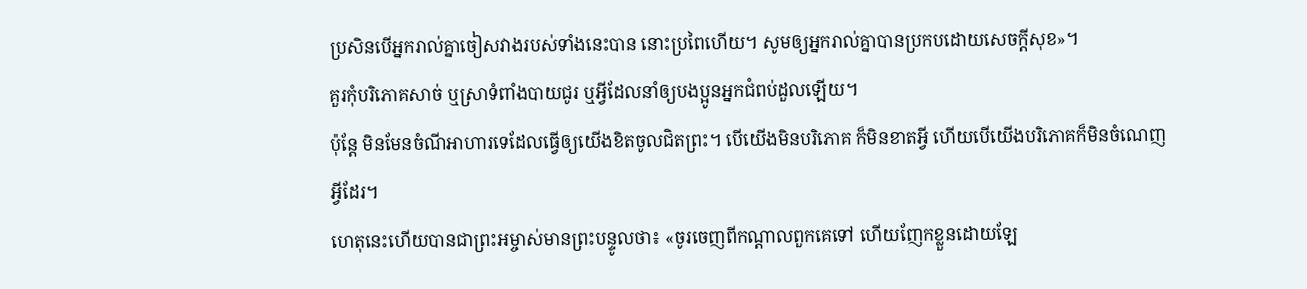ប្រសិនបើអ្នករាល់គ្នាចៀសវាងរបស់ទាំងនេះបាន នោះប្រពៃហើយ។ សូមឲ្យអ្នករាល់គ្នាបានប្រកបដោយសេចក្តីសុខ»។
គួរកុំបរិភោគសាច់ ឬស្រាទំពាំងបាយជូរ ឬអ្វីដែលនាំឲ្យបងប្អូនអ្នកជំពប់ដួលឡើយ។
ប៉ុន្តែ មិនមែនចំណីអាហារទេដែលធ្វើឲ្យយើងខិតចូលជិតព្រះ។ បើយើងមិនបរិភោគ ក៏មិនខាតអ្វី ហើយបើយើងបរិភោគក៏មិនចំណេញអ្វីដែរ។
ហេតុនេះហើយបានជាព្រះអម្ចាស់មានព្រះបន្ទូលថា៖ «ចូរចេញពីកណ្តាលពួកគេទៅ ហើយញែកខ្លួនដោយឡែ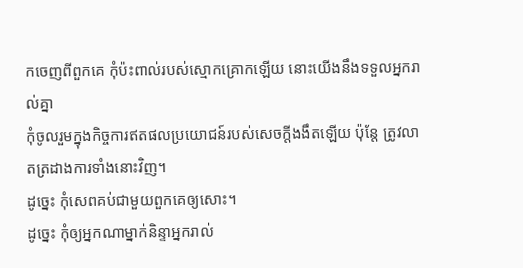កចេញពីពួកគេ កុំប៉ះពាល់របស់ស្មោកគ្រោកឡើយ នោះយើងនឹងទទួលអ្នករាល់គ្នា
កុំចូលរួមក្នុងកិច្ចការឥតផលប្រយោជន៍របស់សេចក្តីងងឹតឡើយ ប៉ុន្តែ ត្រូវលាតត្រដាងការទាំងនោះវិញ។
ដូច្នេះ កុំសេពគប់ជាមួយពួកគេឲ្យសោះ។
ដូច្នេះ កុំឲ្យអ្នកណាម្នាក់និន្ទាអ្នករាល់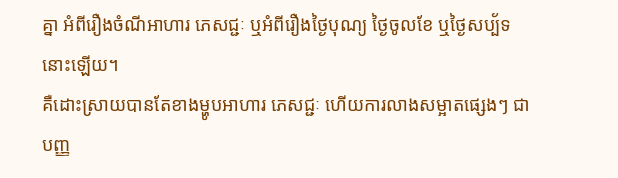គ្នា អំពីរឿងចំណីអាហារ ភេសជ្ជៈ ឬអំពីរឿងថ្ងៃបុណ្យ ថ្ងៃចូលខែ ឬថ្ងៃសប្ប័ទនោះឡើយ។
គឺដោះស្រាយបានតែខាងម្ហូបអាហារ ភេសជ្ជៈ ហើយការលាងសម្អាតផ្សេងៗ ជាបញ្ញ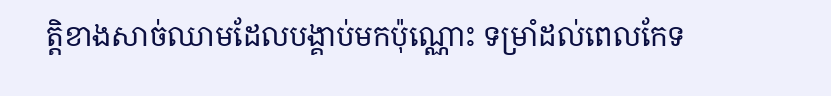ត្តិខាងសាច់ឈាមដែលបង្គាប់មកប៉ុណ្ណោះ ទម្រាំដល់ពេលកែទ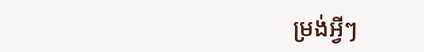ម្រង់អ្វីៗ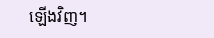ឡើងវិញ។